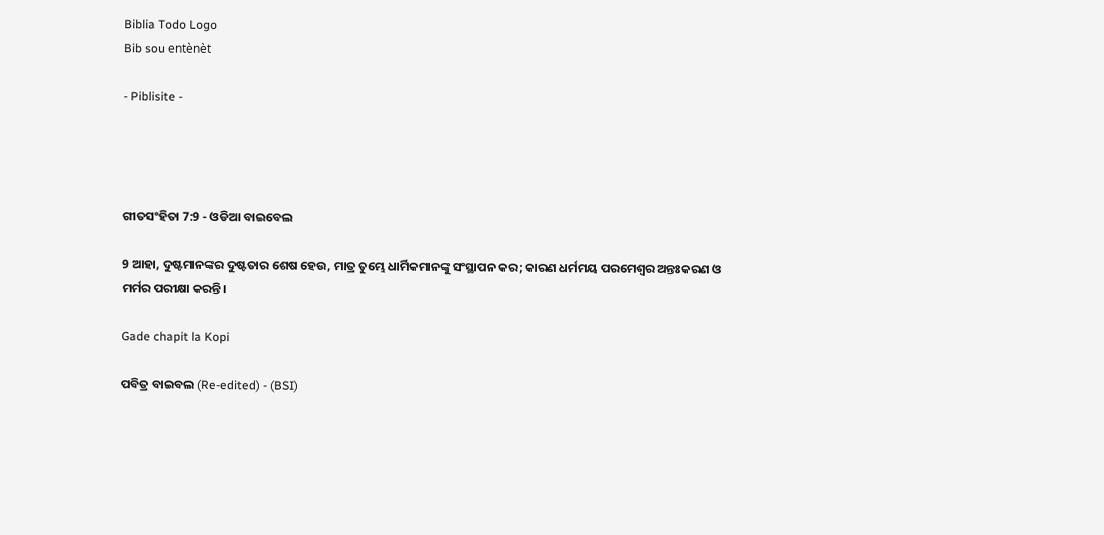Biblia Todo Logo
Bib sou entènèt

- Piblisite -




ଗୀତସଂହିତା 7:9 - ଓଡିଆ ବାଇବେଲ

9 ଆହା, ଦୁଷ୍ଟମାନଙ୍କର ଦୁଷ୍ଟତାର ଶେଷ ହେଉ, ମାତ୍ର ତୁମ୍ଭେ ଧାର୍ମିକମାନଙ୍କୁ ସଂସ୍ଥାପନ କର; କାରଣ ଧର୍ମମୟ ପରମେଶ୍ୱର ଅନ୍ତଃକରଣ ଓ ମର୍ମର ପରୀକ୍ଷା କରନ୍ତି।

Gade chapit la Kopi

ପବିତ୍ର ବାଇବଲ (Re-edited) - (BSI)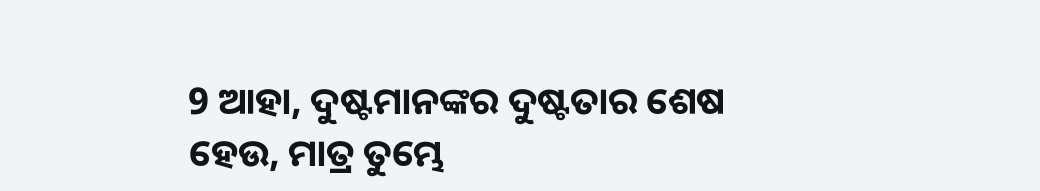9 ଆହା, ଦୁଷ୍ଟମାନଙ୍କର ଦୁଷ୍ଟତାର ଶେଷ ହେଉ, ମାତ୍ର ତୁମ୍ଭେ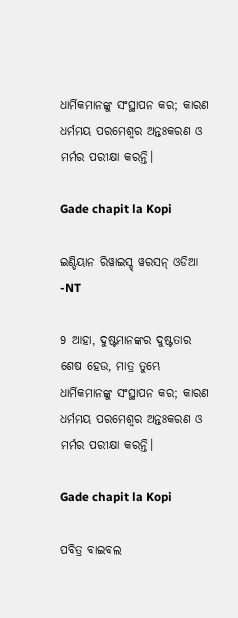ଧାର୍ମିକମାନଙ୍କୁ ସଂସ୍ଥାପନ କର; କାରଣ ଧର୍ମମୟ ପରମେଶ୍ଵର ଅନ୍ତଃକରଣ ଓ ମର୍ମର ପରୀକ୍ଷା କରନ୍ତି।

Gade chapit la Kopi

ଇଣ୍ଡିୟାନ ରିୱାଇସ୍ଡ୍ ୱରସନ୍ ଓଡିଆ -NT

9 ଆହା, ଦୁଷ୍ଟମାନଙ୍କର ଦୁଷ୍ଟତାର ଶେଷ ହେଉ, ମାତ୍ର ତୁମ୍ଭେ ଧାର୍ମିକମାନଙ୍କୁ ସଂସ୍ଥାପନ କର; କାରଣ ଧର୍ମମୟ ପରମେଶ୍ୱର ଅନ୍ତଃକରଣ ଓ ମର୍ମର ପରୀକ୍ଷା କରନ୍ତି।

Gade chapit la Kopi

ପବିତ୍ର ବାଇବଲ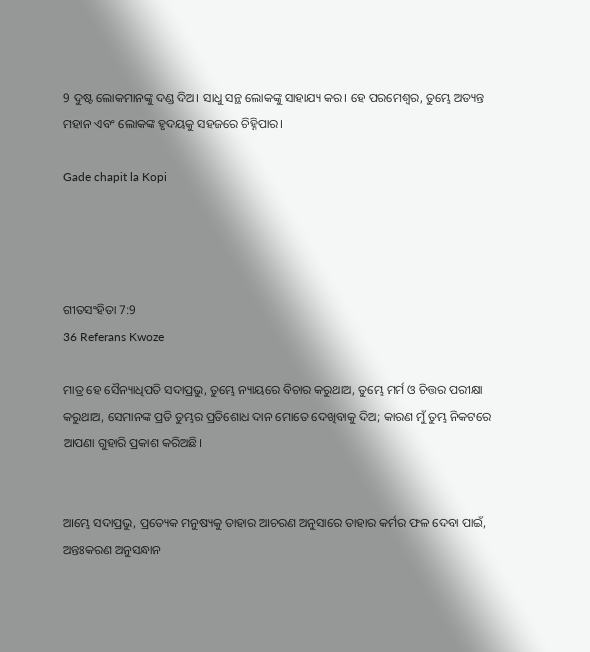9 ଦୁଷ୍ଟ ଲୋକମାନଙ୍କୁ ଦଣ୍ଡ ଦିଅ। ସାଧୁ ସନ୍ଥ ଲୋକଙ୍କୁ ସାହାଯ୍ୟ କର। ହେ ପରମେଶ୍ୱର, ତୁମ୍ଭେ ଅତ୍ୟନ୍ତ ମହାନ ଏବଂ ଲୋକଙ୍କ ହୃଦୟକୁ ସହଜରେ ଚିହ୍ନିପାର।

Gade chapit la Kopi




ଗୀତସଂହିତା 7:9
36 Referans Kwoze

ମାତ୍ର ହେ ସୈନ୍ୟାଧିପତି ସଦାପ୍ରଭୁ, ତୁମ୍ଭେ ନ୍ୟାୟରେ ବିଚାର କରୁଥାଅ, ତୁମ୍ଭେ ମର୍ମ ଓ ଚିତ୍ତର ପରୀକ୍ଷା କରୁଥାଅ, ସେମାନଙ୍କ ପ୍ରତି ତୁମ୍ଭର ପ୍ରତିଶୋଧ ଦାନ ମୋତେ ଦେଖିବାକୁ ଦିଅ; କାରଣ ମୁଁ ତୁମ୍ଭ ନିକଟରେ ଆପଣା ଗୁହାରି ପ୍ରକାଶ କରିଅଛି।


ଆମ୍ଭେ ସଦାପ୍ରଭୁ, ପ୍ରତ୍ୟେକ ମନୁଷ୍ୟକୁ ତାହାର ଆଚରଣ ଅନୁସାରେ ତାହାର କର୍ମର ଫଳ ଦେବା ପାଇଁ, ଅନ୍ତଃକରଣ ଅନୁସନ୍ଧାନ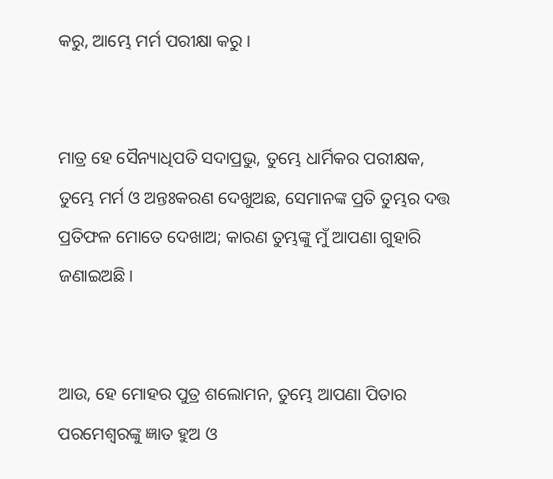କରୁ, ଆମ୍ଭେ ମର୍ମ ପରୀକ୍ଷା କରୁ।


ମାତ୍ର ହେ ସୈନ୍ୟାଧିପତି ସଦାପ୍ରଭୁ, ତୁମ୍ଭେ ଧାର୍ମିକର ପରୀକ୍ଷକ, ତୁମ୍ଭେ ମର୍ମ ଓ ଅନ୍ତଃକରଣ ଦେଖୁଅଛ, ସେମାନଙ୍କ ପ୍ରତି ତୁମ୍ଭର ଦତ୍ତ ପ୍ରତିଫଳ ମୋତେ ଦେଖାଅ; କାରଣ ତୁମ୍ଭଙ୍କୁ ମୁଁ ଆପଣା ଗୁହାରି ଜଣାଇଅଛି।


ଆଉ, ହେ ମୋହର ପୁତ୍ର ଶଲୋମନ, ତୁମ୍ଭେ ଆପଣା ପିତାର ପରମେଶ୍ୱରଙ୍କୁ ଜ୍ଞାତ ହୁଅ ଓ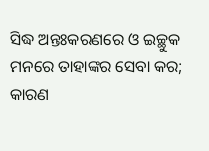ସିଦ୍ଧ ଅନ୍ତଃକରଣରେ ଓ ଇଚ୍ଛୁକ ମନରେ ତାହାଙ୍କର ସେବା କର; କାରଣ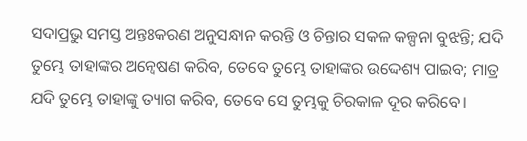ସଦାପ୍ରଭୁ ସମସ୍ତ ଅନ୍ତଃକରଣ ଅନୁସନ୍ଧାନ କରନ୍ତି ଓ ଚିନ୍ତାର ସକଳ କଳ୍ପନା ବୁଝନ୍ତି; ଯଦି ତୁମ୍ଭେ ତାହାଙ୍କର ଅନ୍ୱେଷଣ କରିବ, ତେବେ ତୁମ୍ଭେ ତାହାଙ୍କର ଉଦ୍ଦେଶ୍ୟ ପାଇବ; ମାତ୍ର ଯଦି ତୁମ୍ଭେ ତାହାଙ୍କୁ ତ୍ୟାଗ କରିବ, ତେବେ ସେ ତୁମ୍ଭକୁ ଚିରକାଳ ଦୂର କରିବେ।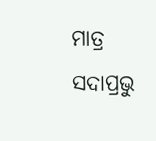ମାତ୍ର ସଦାପ୍ରଭୁ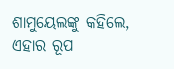ଶାମୁୟେଲଙ୍କୁ କହିଲେ, ଏହାର ରୂପ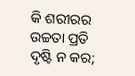କି ଶରୀରର ଉଚ୍ଚତା ପ୍ରତି ଦୃଷ୍ଟି ନ କର;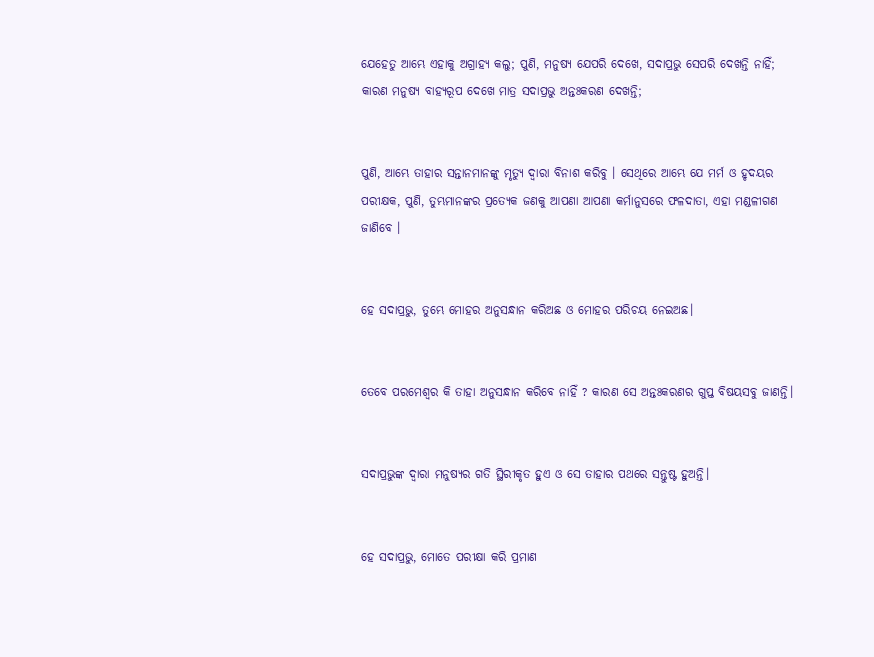ଯେହେତୁ ଆମ୍ଭେ ଏହାକୁ ଅଗ୍ରାହ୍ୟ କଲୁ; ପୁଣି, ମନୁଷ୍ୟ ଯେପରି ଦେଖେ, ସଦାପ୍ରଭୁ ସେପରି ଦେଖନ୍ତି ନାହିଁ; କାରଣ ମନୁଷ୍ୟ ବାହ୍ୟରୂପ ଦେଖେ ମାତ୍ର ସଦାପ୍ରଭୁ ଅନ୍ତଃକରଣ ଦେଖନ୍ତି;


ପୁଣି, ଆମ୍ଭେ ତାହାର ସନ୍ତାନମାନଙ୍କୁ ମୃତ୍ୟୁ ଦ୍ୱାରା ବିନାଶ କରିବୁ । ସେଥିରେ ଆମ୍ଭେ ଯେ ମର୍ମ ଓ ହୃଦୟର ପରୀକ୍ଷକ, ପୁଣି, ତୁମ୍ଭମାନଙ୍କର ପ୍ରତ୍ୟେକ ଜଣକୁ ଆପଣା ଆପଣା କର୍ମାନୁସରେ ଫଳଦାତା, ଏହା ମଣ୍ଡଳୀଗଣ ଜାଣିବେ ।


ହେ ସଦାପ୍ରଭୁ, ତୁମ୍ଭେ ମୋହର ଅନୁସନ୍ଧାନ କରିଅଛ ଓ ମୋହର ପରିଚୟ ନେଇଅଛ।


ତେବେ ପରମେଶ୍ୱର କି ତାହା ଅନୁସନ୍ଧାନ କରିବେ ନାହିଁ ? କାରଣ ସେ ଅନ୍ତଃକରଣର ଗୁପ୍ତ ବିଷୟସବୁ ଜାଣନ୍ତି।


ସଦାପ୍ରଭୁଙ୍କ ଦ୍ୱାରା ମନୁଷ୍ୟର ଗତି ସ୍ଥିରୀକୃତ ହୁଏ ଓ ସେ ତାହାର ପଥରେ ସନ୍ତୁଷ୍ଟ ହୁଅନ୍ତି।


ହେ ସଦାପ୍ରଭୁ, ମୋତେ ପରୀକ୍ଷା କରି ପ୍ରମାଣ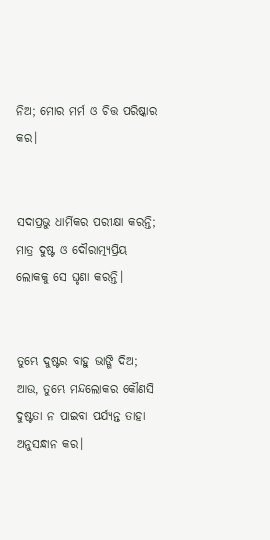ନିଅ; ମୋର ମର୍ମ ଓ ଚିତ୍ତ ପରିଷ୍କାର କର।


ସଦାପ୍ରଭୁ ଧାର୍ମିକର ପରୀକ୍ଷା କରନ୍ତି; ମାତ୍ର ଦୁଷ୍ଟ ଓ ଦୌରାତ୍ମ୍ୟପ୍ରିୟ ଲୋକକୁ ସେ ଘୃଣା କରନ୍ତି।


ତୁମ୍ଭେ ଦୁଷ୍ଟର ବାହୁ ଭାଙ୍ଗି ଦିଅ; ଆଉ, ତୁମ୍ଭେ ମନ୍ଦଲୋକର କୌଣସି ଦୁଷ୍ଟତା ନ ପାଇବା ପର୍ଯ୍ୟନ୍ତ ତାହା ଅନୁସନ୍ଧାନ କର।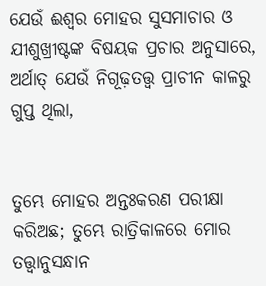ଯେଉଁ ଈଶ୍ୱର ମୋହର ସୁସମାଚାର ଓ ଯୀଶୁଖ୍ରୀଷ୍ଟଙ୍କ ବିଷୟକ ପ୍ରଚାର ଅନୁସାରେ, ଅର୍ଥାତ୍‍ ଯେଉଁ ନିଗୂଢ଼ତତ୍ତ୍ୱ ପ୍ରାଚୀନ କାଳରୁ ଗୁପ୍ତ ଥିଲା,


ତୁମ୍ଭେ ମୋହର ଅନ୍ତଃକରଣ ପରୀକ୍ଷା କରିଅଛ; ତୁମ୍ଭେ ରାତ୍ରିକାଳରେ ମୋର ତତ୍ତ୍ୱାନୁସନ୍ଧାନ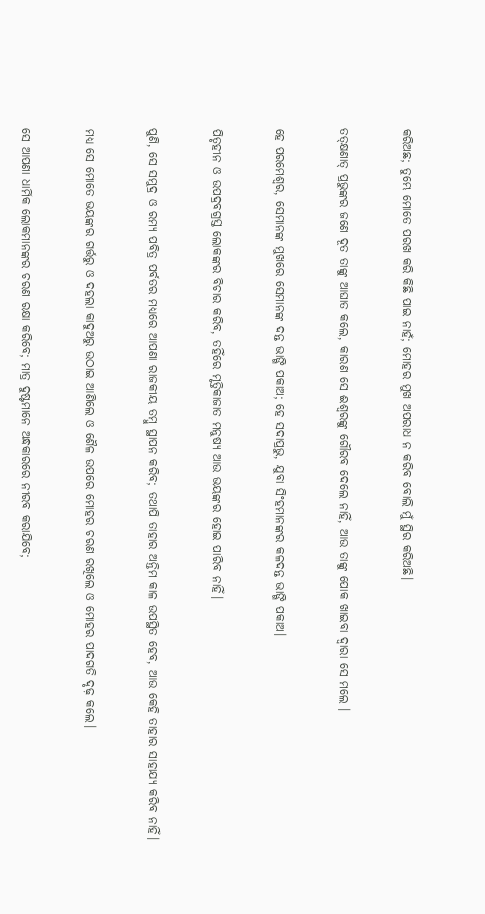କରିଅଛ; ତୁମ୍ଭେ ମୋତେ ପରଖ କରି କିଛି ପାଇ ନାହଁ; ମୋହର ମୁଖ ଅପରାଧ ନ କରିବ ବୋଲି ମୁଁ ସ୍ଥିର କରିଅଛି।


ତତ୍‌କ୍ଷଣାତ୍ ପ୍ରଭୁଙ୍କର ଜଣେ ଦୂତ ତାଙ୍କୁ ଆଘାତ କଲେ, କାରଣ ସେ ଈଶ୍ୱରଙ୍କୁ ଗୌରବ ଦେଲେ ନାହିଁ, ଆଉ ତାଙ୍କୁ ପୋକ ଖାଇବା ଦ୍ୱାରା ସେ ମଲେ ।


ହେ ପରମେଶ୍ୱର, ସେମାନଙ୍କ ମୁଖରେ ସେମାନଙ୍କ ଦନ୍ତ ଭାଙ୍ଗି ପକାଅ; ହେ ସଦାପ୍ରଭୁ, ଯୁବା ସିଂହମାନଙ୍କର କଳଦନ୍ତ ଭାଙ୍ଗି ପକାଅ।


ପିତୃହୀନ ଓ ଉପଦ୍ରବଗ୍ରସ୍ତ ଲୋକଙ୍କର ବିଚାର କରିବ, ତହିଁରେ ମୃତ୍ତିକାଜାତ ମନୁଷ୍ୟ ଆଉ ଭୟଙ୍କର ହୋଇ ପାରିବ ନାହିଁ।


ପୁଣି, ସେ ସମୁଦ୍ର ଓ ରମ୍ୟ ପବିତ୍ର ପର୍ବତର ମଧ୍ୟରେ ଆପଣା ରାଜକୀୟ ତମ୍ବୁ ସ୍ଥାପନ କରିବ; ତଥାପି ତାହାର ଅନ୍ତିମ କାଳ ଉପସ୍ଥିତ ହେବ, ଆଉ କେହି ତାହାର ସାହାଯ୍ୟ କରିବ ନାହିଁ।


ମଧ୍ୟ ସେ ମୋତେ ଭୟଙ୍କର ଗର୍ତ୍ତରୁ ଓ ଦହଲା କାଦୁଅରୁ ଉଠାଇ ଆଣିଲେ ଓ ଶୈଳ ଉପରେ ମୋହର ଚରଣ ରଖିଲେ ଓ ମୋହର ପାଦଗତି ଦୃଢ଼ କଲେ।


ସେ ଆପଣା ଧାର୍ମିକ ଲୋକମାନଙ୍କର ଚରଣ ରକ୍ଷା କରିବେ; ମାତ୍ର ଦୁଷ୍ଟମାନେ ଅନ୍ଧକାରରେ ନୀରବ କରାଯିବେ;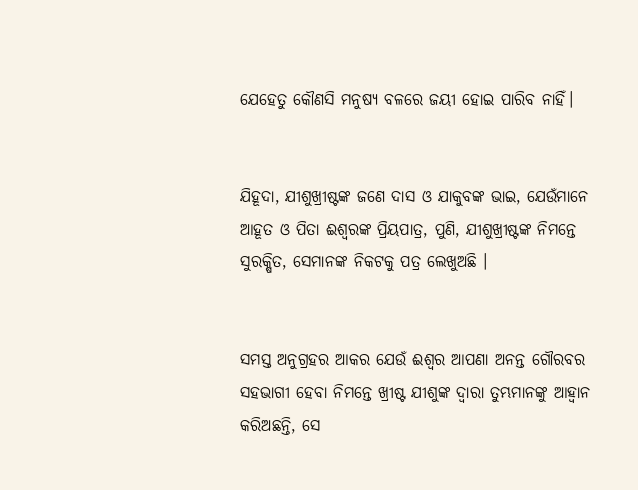ଯେହେତୁ କୌଣସି ମନୁଷ୍ୟ ବଳରେ ଜୟୀ ହୋଇ ପାରିବ ନାହିଁ।


ଯିହୂଦା, ଯୀଶୁଖ୍ରୀଷ୍ଟଙ୍କ ଜଣେ ଦାସ ଓ ଯାକୁବଙ୍କ ଭାଇ, ଯେଉଁମାନେ ଆହୂତ ଓ ପିତା ଈଶ୍ୱରଙ୍କ ପ୍ରିୟପାତ୍ର, ପୁଣି, ଯୀଶୁଖ୍ରୀଷ୍ଟଙ୍କ ନିମନ୍ତେ ସୁରକ୍ଷିତ, ସେମାନଙ୍କ ନିକଟକୁ ପତ୍ର ଲେଖୁଅଛି ।


ସମସ୍ତ ଅନୁଗ୍ରହର ଆକର ଯେଉଁ ଈଶ୍ୱର ଆପଣା ଅନନ୍ତ ଗୌରବର ସହଭାଗୀ ହେବା ନିମନ୍ତେ ଖ୍ରୀଷ୍ଟ ଯୀଶୁଙ୍କ ଦ୍ୱାରା ତୁମ୍ଭମାନଙ୍କୁ ଆହ୍ୱାନ କରିଅଛନ୍ତି, ସେ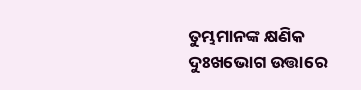ତୁମ୍ଭମାନଙ୍କ କ୍ଷଣିକ ଦୁଃଖଭୋଗ ଉତ୍ତାରେ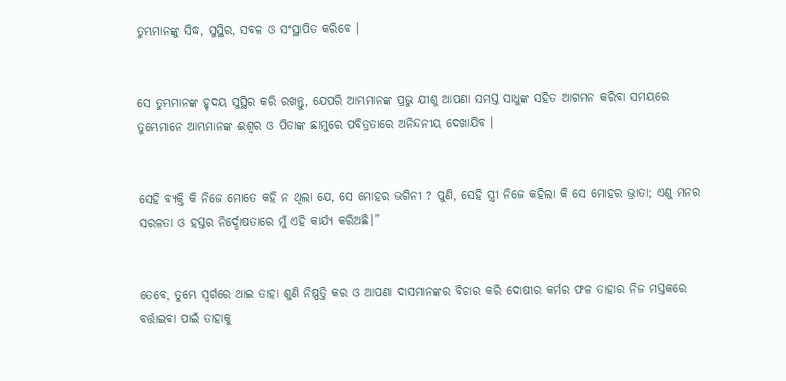ତୁମ୍ଭମାନଙ୍କୁ ସିଦ୍ଧ, ସୁସ୍ଥିର, ସବଳ ଓ ସଂସ୍ଥାପିତ କରିବେ ।


ସେ ତୁମ୍ଭମାନଙ୍କ ହୃଦୟ ସୁସ୍ଥିର କରି ରଖନ୍ତୁ, ଯେପରି ଆମ୍ଭମାନଙ୍କ ପ୍ରଭୁ ଯୀଶୁ ଆପଣା ସମସ୍ତ ସାଧୁଙ୍କ ସହିତ ଆଗମନ କରିବା ସମୟରେ ତୁମ୍ଭେମାନେ ଆମ୍ଭମାନଙ୍କ ଈଶ୍ୱର ଓ ପିତାଙ୍କ ଛାମୁରେ ପବିତ୍ରତାରେ ଅନିନ୍ଦନୀୟ ଦେଖାଯିବ ।


ସେହି ବ୍ୟକ୍ତି କି ନିଜେ ମୋତେ କହି ନ ଥିଲା ଯେ, ସେ ମୋହର ଭଗିନୀ ? ପୁଣି, ସେହି ସ୍ତ୍ରୀ ନିଜେ କହିଲା କି ସେ ମୋହର ଭ୍ରାତା; ଏଣୁ ମନର ସରଳତା ଓ ହସ୍ତର ନିର୍ଦ୍ଦୋଷତାରେ ମୁଁ ଏହି କାର୍ଯ୍ୟ କରିଅଛି।”


ତେବେ, ତୁମ୍ଭେ ସ୍ୱର୍ଗରେ ଥାଇ ତାହା ଶୁଣି ନିଷ୍ପତ୍ତି କର ଓ ଆପଣା ଦାସମାନଙ୍କର ବିଚାର କରି ଦୋଷୀର କର୍ମର ଫଳ ତାହାର ନିଜ ମସ୍ତକରେ ବର୍ତ୍ତାଇବା ପାଇଁ ତାହାକୁ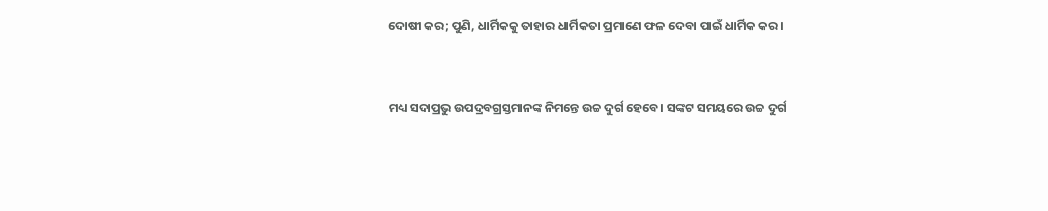ଦୋଷୀ କର; ପୁଣି, ଧାର୍ମିକକୁ ତାହାର ଧାର୍ମିକତା ପ୍ରମାଣେ ଫଳ ଦେବା ପାଇଁ ଧାର୍ମିକ କର।


ମଧ୍ୟ ସଦାପ୍ରଭୁ ଉପଦ୍ରବଗ୍ରସ୍ତମାନଙ୍କ ନିମନ୍ତେ ଉଚ୍ଚ ଦୁର୍ଗ ହେବେ। ସଙ୍କଟ ସମୟରେ ଉଚ୍ଚ ଦୁର୍ଗ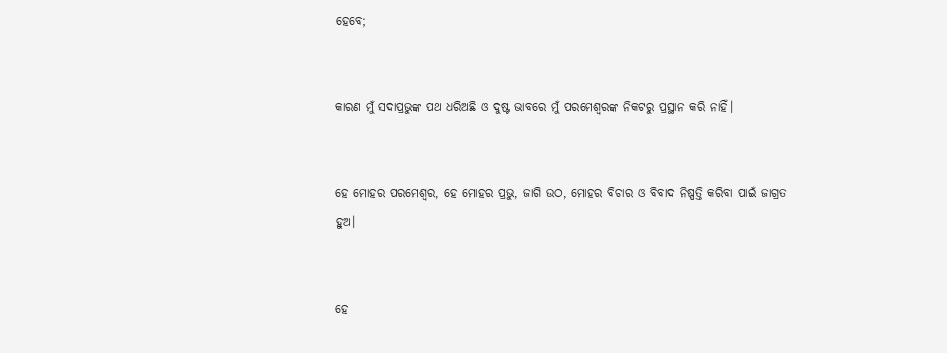ହେବେ;


କାରଣ ମୁଁ ସଦାପ୍ରଭୁଙ୍କ ପଥ ଧରିଅଛି ଓ ଦୁଷ୍ଟ ଭାବରେ ମୁଁ ପରମେଶ୍ୱରଙ୍କ ନିକଟରୁ ପ୍ରସ୍ଥାନ କରି ନାହିଁ।


ହେ ମୋହର ପରମେଶ୍ୱର, ହେ ମୋହର ପ୍ରଭୁ, ଜାଗି ଉଠ, ମୋହର ବିଚାର ଓ ବିବାଦ ନିଷ୍ପତ୍ତି କରିବା ପାଇଁ ଜାଗ୍ରତ ହୁଅ।


ହେ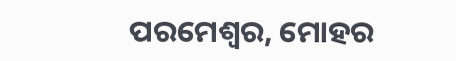ପରମେଶ୍ୱର, ମୋହର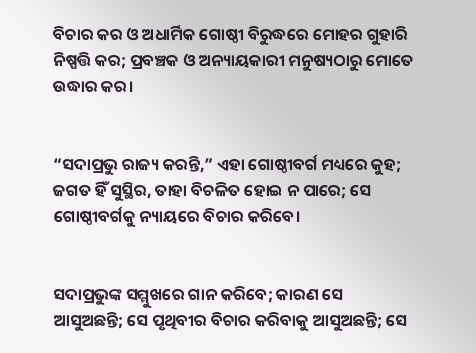ବିଚାର କର ଓ ଅଧାର୍ମିକ ଗୋଷ୍ଠୀ ବିରୁଦ୍ଧରେ ମୋହର ଗୁହାରି ନିଷ୍ପତ୍ତି କର; ପ୍ରବଞ୍ଚକ ଓ ଅନ୍ୟାୟକାରୀ ମନୁଷ୍ୟଠାରୁ ମୋତେ ଉଦ୍ଧାର କର।


“ସଦାପ୍ରଭୁ ରାଜ୍ୟ କରନ୍ତି,” ଏହା ଗୋଷ୍ଠୀବର୍ଗ ମଧ୍ୟରେ କୁହ; ଜଗତ ହିଁ ସୁସ୍ଥିର, ତାହା ବିଚଳିତ ହୋଇ ନ ପାରେ; ସେ ଗୋଷ୍ଠୀବର୍ଗକୁ ନ୍ୟାୟରେ ବିଚାର କରିବେ।


ସଦାପ୍ରଭୁଙ୍କ ସମ୍ମୁଖରେ ଗାନ କରିବେ; କାରଣ ସେ ଆସୁଅଛନ୍ତି; ସେ ପୃଥିବୀର ବିଚାର କରିବାକୁ ଆସୁଅଛନ୍ତି; ସେ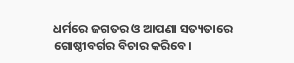ଧର୍ମରେ ଜଗତର ଓ ଆପଣା ସତ୍ୟତାରେ ଗୋଷ୍ଠୀବର୍ଗର ବିଚାର କରିବେ।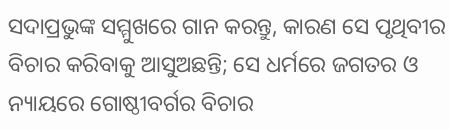ସଦାପ୍ରଭୁଙ୍କ ସମ୍ମୁଖରେ ଗାନ କରନ୍ତୁ, କାରଣ ସେ ପୃଥିବୀର ବିଚାର କରିବାକୁ ଆସୁଅଛନ୍ତି; ସେ ଧର୍ମରେ ଜଗତର ଓ ନ୍ୟାୟରେ ଗୋଷ୍ଠୀବର୍ଗର ବିଚାର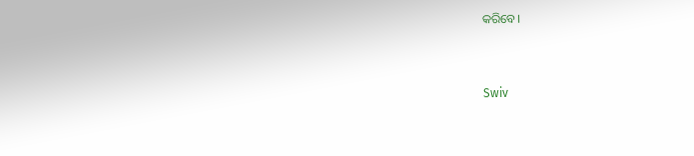କରିବେ।


Swiv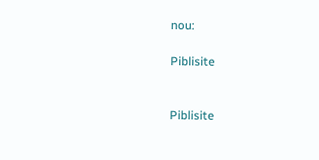nou:

Piblisite


Piblisite